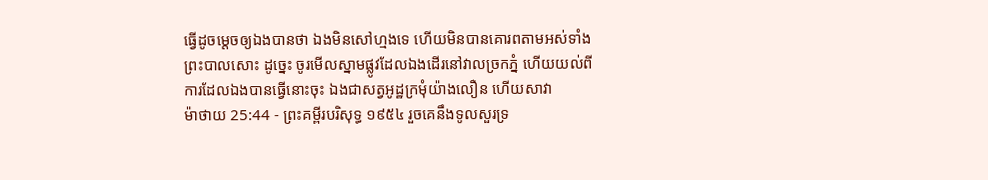ធ្វើដូចម្តេចឲ្យឯងបានថា ឯងមិនសៅហ្មងទេ ហើយមិនបានគោរពតាមអស់ទាំងព្រះបាលសោះ ដូច្នេះ ចូរមើលស្នាមផ្លូវដែលឯងដើរនៅវាលច្រកភ្នំ ហើយយល់ពីការដែលឯងបានធ្វើនោះចុះ ឯងជាសត្វអូដ្ឋក្រមុំយ៉ាងលឿន ហើយសាវា
ម៉ាថាយ 25:44 - ព្រះគម្ពីរបរិសុទ្ធ ១៩៥៤ រួចគេនឹងទូលសួរទ្រ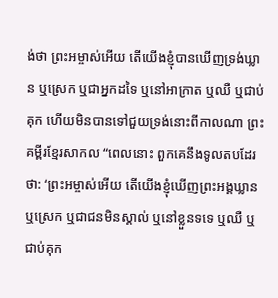ង់ថា ព្រះអម្ចាស់អើយ តើយើងខ្ញុំបានឃើញទ្រង់ឃ្លាន ឬស្រេក ឬជាអ្នកដទៃ ឬនៅអាក្រាត ឬឈឺ ឬជាប់គុក ហើយមិនបានទៅជួយទ្រង់នោះពីកាលណា ព្រះគម្ពីរខ្មែរសាកល “ពេលនោះ ពួកគេនឹងទូលតបដែរថា: ‘ព្រះអម្ចាស់អើយ តើយើងខ្ញុំឃើញព្រះអង្គឃ្លាន ឬស្រេក ឬជាជនមិនស្គាល់ ឬនៅខ្លួនទទេ ឬឈឺ ឬជាប់គុក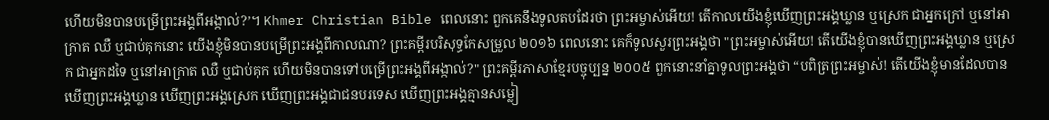ហើយមិនបានបម្រើព្រះអង្គពីអង្កាល់?’។ Khmer Christian Bible ពេលនោះ ពួកគេនឹងទូលតបដែរថា ព្រះអម្ចាស់អើយ! តើកាលយើងខ្ញុំឃើញព្រះអង្គឃ្លាន ឬស្រេក ជាអ្នកក្រៅ ឬនៅអាក្រាត ឈឺ ឬជាប់គុកនោះ យើងខ្ញុំមិនបានបម្រើព្រះអង្គពីកាលណា? ព្រះគម្ពីរបរិសុទ្ធកែសម្រួល ២០១៦ ពេលនោះ គេក៏ទូលសួរព្រះអង្គថា "ព្រះអម្ចាស់អើយ! តើយើងខ្ញុំបានឃើញព្រះអង្គឃ្លាន ឬស្រេក ជាអ្នកដទៃ ឬនៅអាក្រាត ឈឺ ឬជាប់គុក ហើយមិនបានទៅបម្រើព្រះអង្គពីអង្កាល់?" ព្រះគម្ពីរភាសាខ្មែរបច្ចុប្បន្ន ២០០៥ ពួកនោះនាំគ្នាទូលព្រះអង្គថា “បពិត្រព្រះអម្ចាស់! តើយើងខ្ញុំមានដែលបានឃើញព្រះអង្គឃ្លាន ឃើញព្រះអង្គស្រេក ឃើញព្រះអង្គជាជនបរទេស ឃើញព្រះអង្គគ្មានសម្លៀ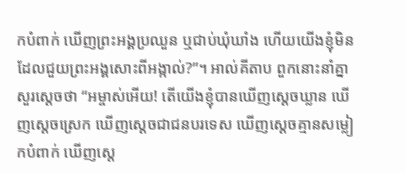កបំពាក់ ឃើញព្រះអង្គប្រឈួន ឬជាប់ឃុំឃាំង ហើយយើងខ្ញុំមិនដែលជួយព្រះអង្គសោះពីអង្កាល់?”។ អាល់គីតាប ពួកនោះនាំគ្នាសួរស្តេចថា “អម្ចាស់អើយ! តើយើងខ្ញុំបានឃើញស្តេចឃ្លាន ឃើញស្តេចស្រេក ឃើញស្តេចជាជនបរទេស ឃើញស្តេចគ្មានសម្លៀកបំពាក់ ឃើញស្តេ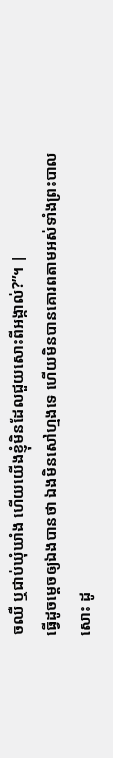ចឈឺ ឬជាប់ឃុំឃាំង ហើយយើងខ្ញុំមិនដែលជួយសោះពីអង្កាល់?”។ |
ធ្វើដូចម្តេចឲ្យឯងបានថា ឯងមិនសៅហ្មងទេ ហើយមិនបានគោរពតាមអស់ទាំងព្រះបាលសោះ ដូ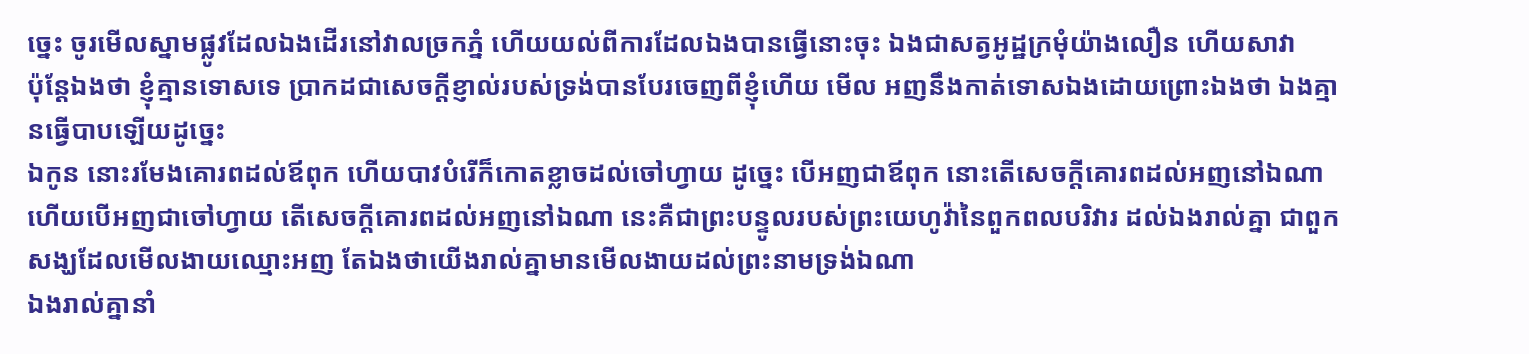ច្នេះ ចូរមើលស្នាមផ្លូវដែលឯងដើរនៅវាលច្រកភ្នំ ហើយយល់ពីការដែលឯងបានធ្វើនោះចុះ ឯងជាសត្វអូដ្ឋក្រមុំយ៉ាងលឿន ហើយសាវា
ប៉ុន្តែឯងថា ខ្ញុំគ្មានទោសទេ ប្រាកដជាសេចក្ដីខ្ញាល់របស់ទ្រង់បានបែរចេញពីខ្ញុំហើយ មើល អញនឹងកាត់ទោសឯងដោយព្រោះឯងថា ឯងគ្មានធ្វើបាបឡើយដូច្នេះ
ឯកូន នោះរមែងគោរពដល់ឪពុក ហើយបាវបំរើក៏កោតខ្លាចដល់ចៅហ្វាយ ដូច្នេះ បើអញជាឪពុក នោះតើសេចក្ដីគោរពដល់អញនៅឯណា ហើយបើអញជាចៅហ្វាយ តើសេចក្ដីគោរពដល់អញនៅឯណា នេះគឺជាព្រះបន្ទូលរបស់ព្រះយេហូវ៉ានៃពួកពលបរិវារ ដល់ឯងរាល់គ្នា ជាពួកសង្ឃដែលមើលងាយឈ្មោះអញ តែឯងថាយើងរាល់គ្នាមានមើលងាយដល់ព្រះនាមទ្រង់ឯណា
ឯងរាល់គ្នានាំ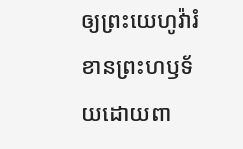ឲ្យព្រះយេហូវ៉ារំខានព្រះហឫទ័យដោយពា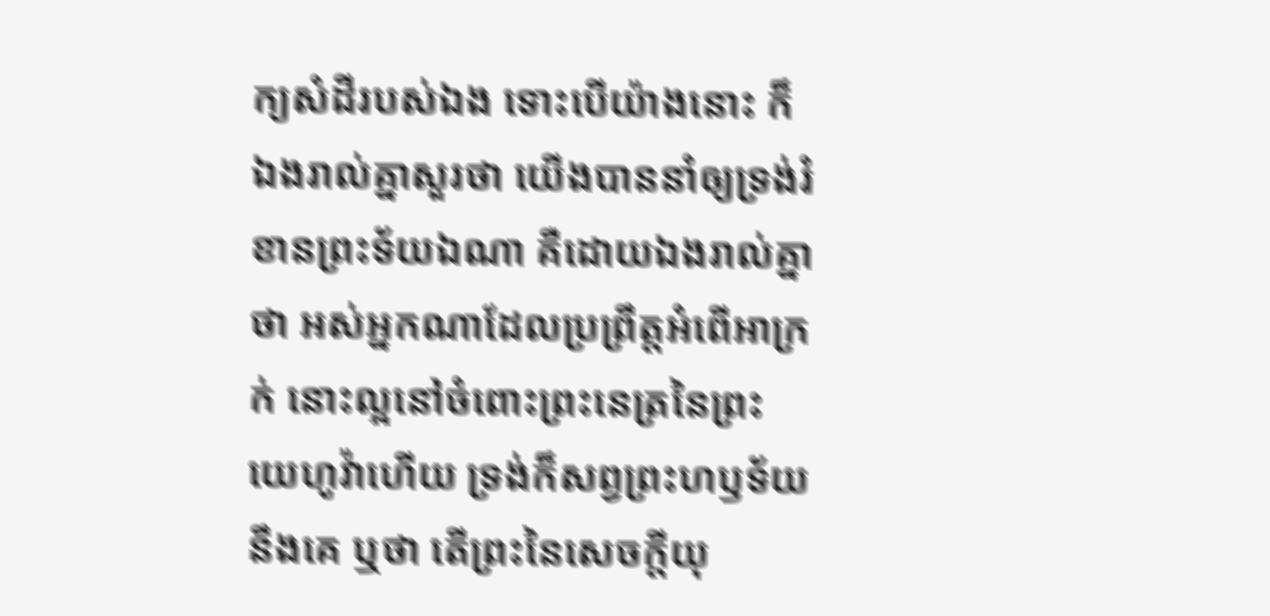ក្យសំដីរបស់ឯង ទោះបើយ៉ាងនោះ ក៏ឯងរាល់គ្នាសួរថា យើងបាននាំឲ្យទ្រង់រំខានព្រះទ័យឯណា គឺដោយឯងរាល់គ្នាថា អស់អ្នកណាដែលប្រព្រឹត្តអំពើអាក្រក់ នោះល្អនៅចំពោះព្រះនេត្រនៃព្រះយេហូវ៉ាហើយ ទ្រង់ក៏សព្វព្រះហឫទ័យនឹងគេ ឬថា តើព្រះនៃសេចក្ដីយុ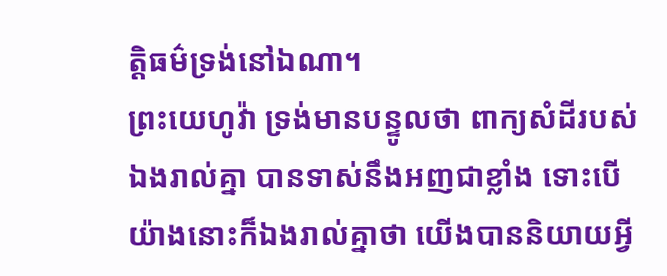ត្តិធម៌ទ្រង់នៅឯណា។
ព្រះយេហូវ៉ា ទ្រង់មានបន្ទូលថា ពាក្យសំដីរបស់ឯងរាល់គ្នា បានទាស់នឹងអញជាខ្លាំង ទោះបើយ៉ាងនោះក៏ឯងរាល់គ្នាថា យើងបាននិយាយអ្វី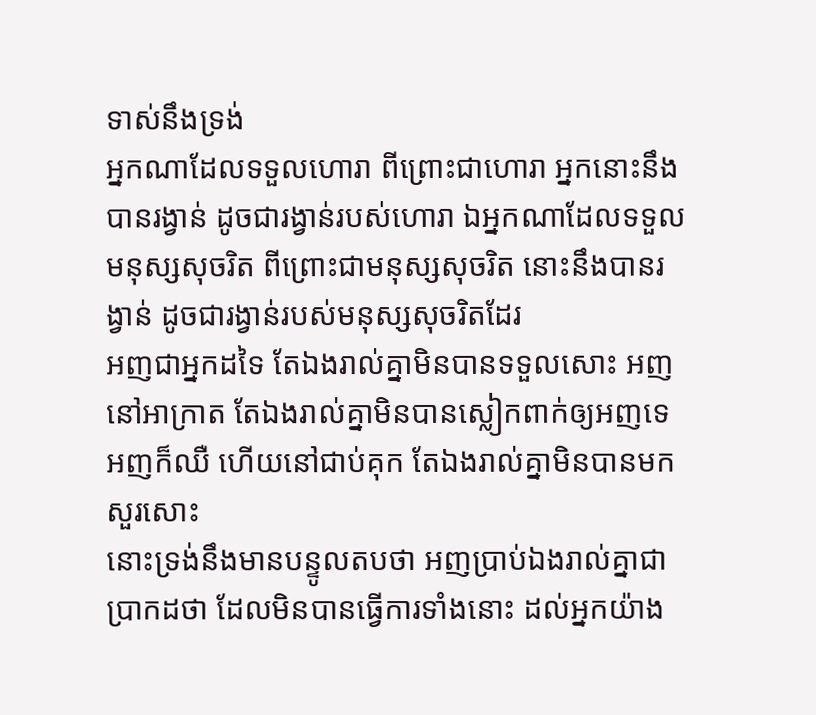ទាស់នឹងទ្រង់
អ្នកណាដែលទទួលហោរា ពីព្រោះជាហោរា អ្នកនោះនឹងបានរង្វាន់ ដូចជារង្វាន់របស់ហោរា ឯអ្នកណាដែលទទួលមនុស្សសុចរិត ពីព្រោះជាមនុស្សសុចរិត នោះនឹងបានរង្វាន់ ដូចជារង្វាន់របស់មនុស្សសុចរិតដែរ
អញជាអ្នកដទៃ តែឯងរាល់គ្នាមិនបានទទួលសោះ អញនៅអាក្រាត តែឯងរាល់គ្នាមិនបានស្លៀកពាក់ឲ្យអញទេ អញក៏ឈឺ ហើយនៅជាប់គុក តែឯងរាល់គ្នាមិនបានមកសួរសោះ
នោះទ្រង់នឹងមានបន្ទូលតបថា អញប្រាប់ឯងរាល់គ្នាជាប្រាកដថា ដែលមិនបានធ្វើការទាំងនោះ ដល់អ្នកយ៉ាង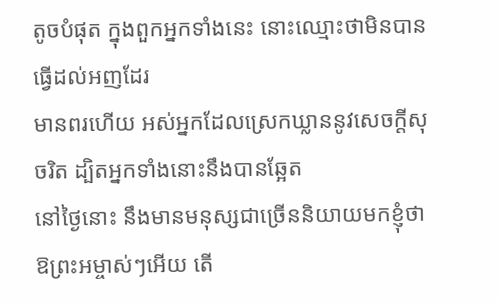តូចបំផុត ក្នុងពួកអ្នកទាំងនេះ នោះឈ្មោះថាមិនបានធ្វើដល់អញដែរ
មានពរហើយ អស់អ្នកដែលស្រេកឃ្លាននូវសេចក្ដីសុចរិត ដ្បិតអ្នកទាំងនោះនឹងបានឆ្អែត
នៅថ្ងៃនោះ នឹងមានមនុស្សជាច្រើននិយាយមកខ្ញុំថា ឱព្រះអម្ចាស់ៗអើយ តើ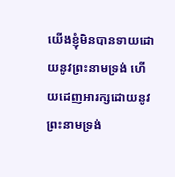យើងខ្ញុំមិនបានទាយដោយនូវព្រះនាមទ្រង់ ហើយដេញអារក្សដោយនូវព្រះនាមទ្រង់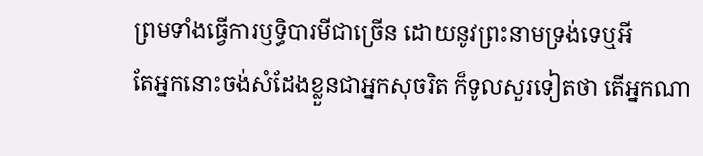ព្រមទាំងធ្វើការឫទ្ធិបារមីជាច្រើន ដោយនូវព្រះនាមទ្រង់ទេឬអី
តែអ្នកនោះចង់សំដែងខ្លួនជាអ្នកសុចរិត ក៏ទូលសួរទៀតថា តើអ្នកណា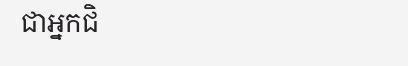ជាអ្នកជិ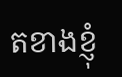តខាងខ្ញុំ